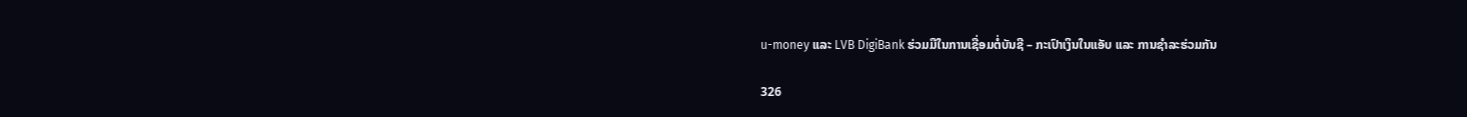u-money ແລະ LVB DigiBank ຮ່ວມມືໃນການເຊື່ອມຕໍ່ບັນຊີ – ກະເປົາເງິນໃນແອັບ ແລະ ການຊໍາລະຮ່ວມກັນ

326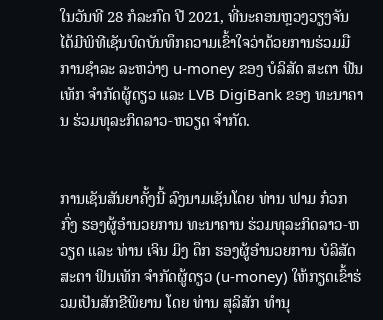ໃນວັນທີ 28 ກໍລະກົດ ປີ 2021, ທີ່ນະຄອນຫຼວງວຽງຈັນ ໄດ້ມີພິທີເຊັນບົດບັນທຶກຄວາມເຂົ້າໃຈວ່າດ້ວຍການຮ່ວມມືການຊຳລະ ລະຫວ່າງ u-money ຂອງ ບໍລິສັດ ສະຕາ ຟີນເທັກ ຈຳກັດຜູ້ດຽວ ແລະ LVB DigiBank ຂອງ ທະນາຄານ ຮ່ວມທຸລະກິດລາວ-ຫວຽດ ຈຳກັດ.


ການເຊັນສັນຍາຄັ້ງນີ້ ລົງນາມເຊັນໂດຍ ທ່ານ ຟາມ ກ໋ວກ ກົ່ງ ຮອງຜູ້ອໍານວຍການ ທະນາຄານ ຮ່ວມທຸລະກິດລາວ-ຫວຽດ ແລະ ທ່ານ ເຈິນ ມິງ ດຶກ ຮອງຜູ້ອໍານວຍການ ບໍລິສັດ ສະຕາ ຟິນເທັກ ຈໍາກັດຜູ້ດຽວ (u-money) ໃຫ້ກຽດເຂົ້າຮ່ວມເປັນສັກຂີພິຍານ ໂດຍ ທ່ານ ສຸລິສັກ ທໍານຸ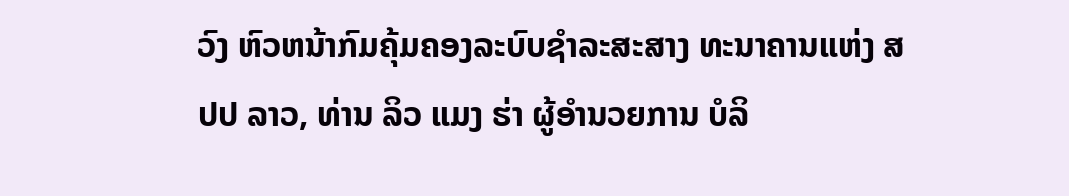ວົງ ຫົວຫນ້າກົມຄຸ້ມຄອງລະບົບຊໍາລະສະສາງ ທະນາຄານແຫ່ງ ສປປ ລາວ, ທ່ານ ລິວ ແມງ ຮ່າ ຜູ້ອໍານວຍການ ບໍລິ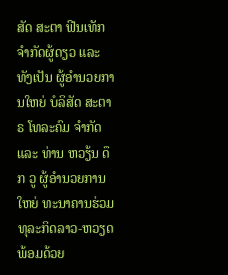ສັດ ສະຕາ ຟີນເທັກ ຈຳກັດຜູ້ດຽວ ແລະ ທັງເປັນ ຜູ້ອໍານວຍການໃຫຍ່ ບໍລິສັດ ສະຕາຣ ໂທລະຄົມ ຈໍາກັດ ແລະ ທ່ານ ຫວຽ້ນ ດຶກ ວູ ຜູ້ອໍານວຍການໃຫຍ່ ທະນາຄານຮ່ວມທຸລະກິດລາວ-ຫວຽດ ພ້ອມດ້ວຍ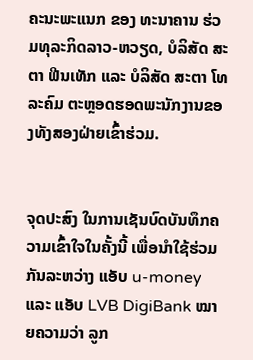ຄະນະພະແນກ ຂອງ ທະນາຄານ ຮ່ວມທຸລະກິດລາວ-ຫວຽດ, ບໍລິສັດ ສະຕາ ຟີນເທັກ ແລະ ບໍລິສັດ ສະຕາ ໂທລະຄົມ ຕະຫຼອດຮອດພະນັກງານຂອງທັງສອງຝ່າຍເຂົ້າຮ່ວມ.


ຈຸດປະສົງ ໃນການເຊັນບົດບັນທຶກຄວາມເຂົ້າໃຈໃນຄັ້ງນີ້ ເພື່ອນໍາໃຊ້ຮ່ວມກັນລະຫວ່າງ ແອັບ u-money ແລະ ແອັບ LVB DigiBank ໝາຍຄວາມວ່າ ລູກ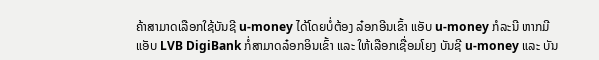ຄ້າສາມາດເລືອກໃຊ້ບັນຊີ u-money ໄດ້ໂດຍບໍ່ຕ້ອງ ລ໋ອກອີນເຂົ້າ ແອັບ u-money ກໍລະນີ ຫາກມີແອັບ LVB DigiBank ກໍ່ສາມາດລ໋ອກອິນເຂົ້າ ແລະ ໃຫ້ເລືອກເຊື່ອມໂຍງ ບັນຊີ u-money ແລະ ບັນ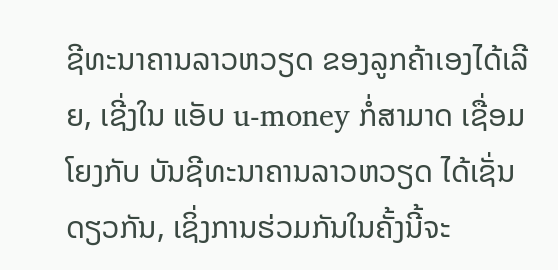ຊີທະນາຄານລາວຫວຽດ ຂອງລູກຄ້າເອງໄດ້ເລີຍ, ເຊີ່ງໃນ ແອັບ u-money ກໍ່ສາມາດ ເຊື່ອມໂຍງກັບ ບັນຊີທະນາຄານລາວຫວຽດ ໄດ້ເຊັ່ນດຽວກັນ, ເຊິ່ງການຮ່ວມກັນໃນຄັ້ງນີ້ຈະ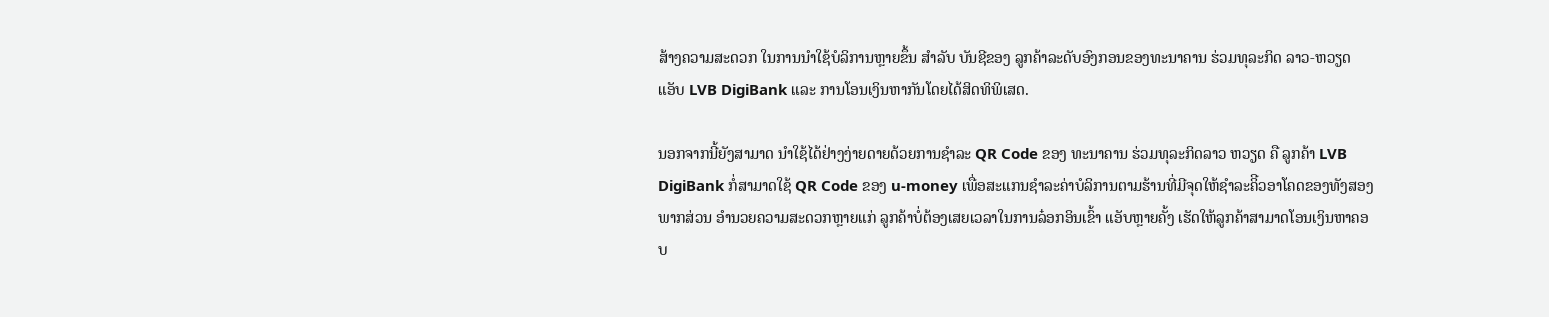ສ້າງຄວາມສະດວກ ໃນການນໍາໃຊ້ບໍລິການຫຼາຍຂຶ້ນ ສໍາລັບ ບັນຊີຂອງ ລູກຄ້າລະດັບອົງກອນຂອງທະນາຄານ ຮ່ວມທຸລະກິດ ລາວ-ຫວຽດ ແອັບ LVB DigiBank ແລະ ການໂອນເງິນຫາກັນໂດຍໄດ້ສິດທິພິເສດ.

ນອກຈາກນີ້ຍັງສາມາດ ນໍາໃຊ້ໄດ້ຢ່າງງ່າຍດາຍດ້ວຍການຊຳລະ QR Code ຂອງ ທະນາຄານ ຮ່ວມທຸລະກິດລາວ ຫວຽດ ຄື ລູກຄ້າ LVB DigiBank ກໍ່ສາມາດໃຊ້ QR Code ຂອງ u-money ເພື່ອສະແກນຊໍາລະຄ່າບໍລິການຕາມຮ້ານທີ່ມີຈຸດໃຫ້ຊໍາລະຄິີວອາໂຄດຂອງທັງສອງພາກສ່ວນ ອໍານວຍຄວາມສະດວກຫຼາຍແກ່ ລູກຄ້າບໍ່ຕ້ອງເສຍເວລາໃນການລ໋ອກອິນເຂົ້າ ແອັບຫຼາຍຄັ້ງ ເຮັດໃຫ້ລູກຄ້າສາມາດໂອນເງິນຫາຄອບ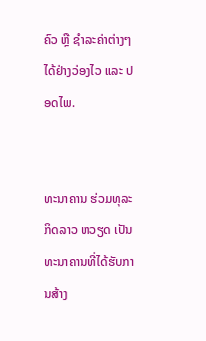ຄົວ ຫຼື ຊໍາລະຄ່າຕ່າງໆໄດ້ຢ່າງວ່ອງໄວ ແລະ ປອດໄພ.


ທະນາຄານ ຮ່ວມທຸລະກິດລາວ ຫວຽດ ເປັນທະນາຄານທີ່ໄດ້ຮັບການສ້າງ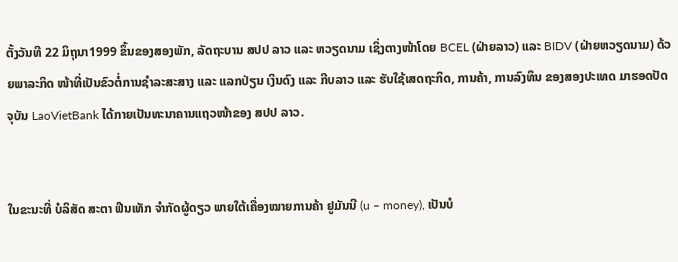ຕັ້ງວັນທີ 22 ມິຖຸນາ1999 ຂຶ້ນຂອງສອງພັກ, ລັດຖະບານ ສປປ ລາວ ແລະ ຫວຽດນາມ ເຊິ່ງຕາງໜ້າໂດຍ BCEL (ຝ່າຍລາວ) ແລະ BIDV (ຝ່າຍຫວຽດນາມ) ດ້ວຍພາລະກິດ ໜ້າທີ່ເປັນຂົວຕໍ່ການຊຳລະສະສາງ ແລະ ແລກປ່ຽນ ເງິນດົງ ແລະ ກີບລາວ ແລະ ຮັບໃຊ້ເສດຖະກິດ, ການຄ້າ, ການລົງທຶນ ຂອງສອງປະເທດ ມາຮອດປັດຈຸບັນ LaoVietBank ໄດ້ກາຍເປັນທະນາຄານແຖວໜ້າຂອງ ສປປ ລາວ.


ໃນຂະນະທີ່ ບໍລິສັດ ສະຕາ ຟີນເທັກ ຈຳກັດຜູ້ດຽວ ພາຍໃຕ້ເຄື່ອງໝາຍການຄ້າ ຢູມັນນີ (u – money), ເປັນບໍ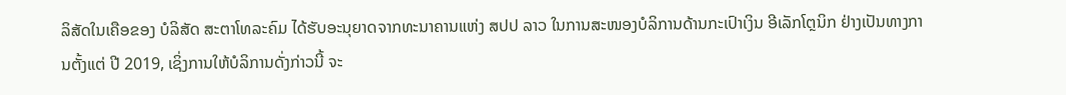ລິສັດໃນເຄືອຂອງ ບໍລິສັດ ສະຕາໂທລະຄົມ ໄດ້ຮັບອະນຸຍາດຈາກທະນາຄານແຫ່ງ ສປປ ລາວ ໃນການສະໜອງບໍລິການດ້ານກະເປົາເງິນ ອີເລັກໂຕຼນິກ ຢ່າງເປັນທາງການຕັ້ງແຕ່ ປີ 2019, ເຊິ່ງການໃຫ້ບໍລິການດັ່ງກ່າວນີ້ ຈະ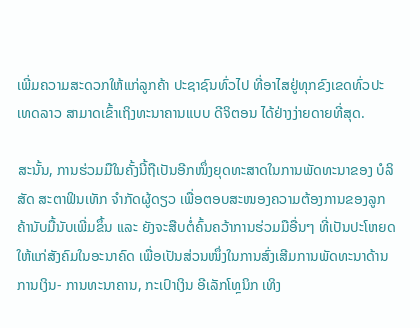ເພີ່ມຄວາມສະດວກໃຫ້ແກ່ລູກຄ້າ ປະຊາຊົນທົ່ວໄປ ທີ່ອາໄສຢູ່ທຸກຂົງເຂດທົ່ວປະເທດລາວ ສາມາດເຂົ້າເຖິງທະນາຄານແບບ ດີຈິຕອນ ໄດ້ຢ່າງງ່າຍດາຍທີ່ສຸດ.

ສະນັ້ນ, ການຮ່ວມມືໃນຄັ້ງນີ້ຖືເປັນອີກໜຶ່ງຍຸດທະສາດໃນການພັດທະນາຂອງ ບໍລິສັດ ສະຕາຟິນເທັກ ຈຳກັດຜູ້ດຽວ ເພື່ອຕອບສະໜອງຄວາມຕ້ອງການຂອງລູກຄ້ານັບມື້ນັບເພີ່ມຂຶ້ນ ແລະ ຍັງຈະສືບຕໍ່ຄົ້ນຄວ້າການຮ່ວມມືອື່ນໆ ທີ່ເປັນປະໂຫຍດໃຫ້ແກ່ສັງຄົມໃນອະນາຄົດ ເພື່ອເປັນສ່ວນໜຶ່ງໃນການສົ່ງເສີມການພັດທະນາດ້ານການເງິນ- ການທະນາຄານ, ກະເປົາເງິນ ອີເລັກໂທຼນິກ ເທິງ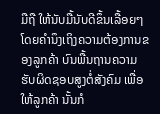ມືຖື ໃຫ້ນັບມື້ນັບດີຂຶ້ນເລື້ອຍໆ ໂດຍຄໍານຶງເຖິງຄວາມຕ້ອງການຂອງລູກຄ້າ ບົນພື້ນຖານຄວາມຮັບຜິດຊອບສູງຕໍ່ສັງຄົມ ເພື່ອໃຫ້ລູກຄ້າ ນັ້ນກໍ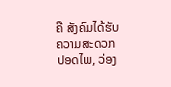ຄື ສັງຄົມໄດ້ຮັບຄວາມສະດວກ ປອດໄພ, ວ່ອງ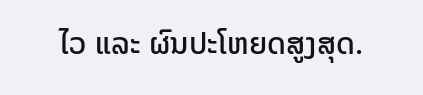ໄວ ແລະ ຜົນປະໂຫຍດສູງສຸດ.